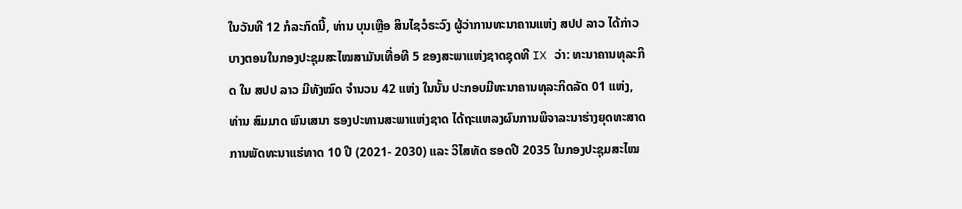ໃນວັນທີ 12 ກໍລະກົດນີ້, ທ່ານ ບຸນເຫຼືອ ສິນໄຊວໍຣະວົງ ຜູ້ວ່າການທະນາຄານແຫ່ງ ສປປ ລາວ ໄດ້ກ່າວບາງຕອນໃນກອງປະຊຸມສະໄໝສາມັນເທື່ອທີ 5 ຂອງສະພາແຫ່ງຊາດຊຸດທີ IX ວ່າ: ທະນາຄານທຸລະກິດ ໃນ ສປປ ລາວ ມີທັງໝົດ ຈໍານວນ 42 ແຫ່ງ ໃນນັ້ນ ປະກອບມີທະນາຄານທຸລະກິດລັດ 01 ແຫ່ງ,
ທ່ານ ສົມມາດ ພົນເສນາ ຮອງປະທານສະພາແຫ່ງຊາດ ໄດ້ຖະແຫລງຜົນການພິຈາລະນາຮ່າງຍຸດທະສາດການພັດທະນາແຮ່ທາດ 10 ປີ (2021- 2030) ແລະ ວິໄສທັດ ຮອດປີ 2035 ໃນກອງປະຊຸມສະໄໝ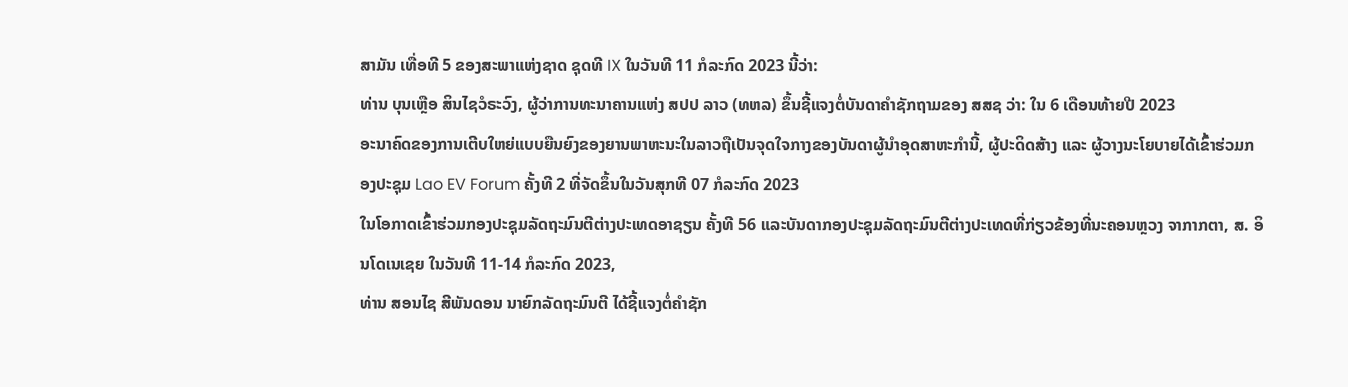ສາມັນ ເທື່ອທີ 5 ຂອງສະພາແຫ່ງຊາດ ຊຸດທີ IX ໃນວັນທີ 11 ກໍລະກົດ 2023 ນີ້ວ່າ:
ທ່ານ ບຸນເຫຼືອ ສິນໄຊວໍຣະວົງ, ຜູ້ວ່າການທະນາຄານແຫ່ງ ສປປ ລາວ (ທຫລ) ຂຶ້ນຊີ້ແຈງຕໍ່ບັນດາຄຳຊັກຖາມຂອງ ສສຊ ວ່າ: ໃນ 6 ເດືອນທ້າຍປີ 2023
ອະນາຄົດຂອງການເຕີບໃຫຍ່ແບບຍືນຍົງຂອງຍານພາຫະນະໃນລາວຖືເປັນຈຸດໃຈກາງຂອງບັນດາຜູ້ນຳອຸດສາຫະກຳນີ້, ຜູ້ປະດິດສ້າງ ແລະ ຜູ້ວາງນະໂຍບາຍໄດ້ເຂົ້າຮ່ວມກອງປະຊຸມ Lao EV Forum ຄັ້ງທີ 2 ທີ່ຈັດຂຶ້ນໃນວັນສຸກທີ 07 ກໍລະກົດ 2023
ໃນໂອກາດເຂົ້າຮ່ວມກອງປະຊຸມລັດຖະມົນຕີຕ່າງປະເທດອາຊຽນ ຄັ້ງທີ 56 ແລະບັນດາກອງປະຊຸມລັດຖະມົນຕີຕ່າງປະເທດທີ່ກ່ຽວຂ້ອງທີ່ນະຄອນຫຼວງ ຈາກາກຕາ, ສ. ອິນໂດເນເຊຍ ໃນວັນທີ 11-14 ກໍລະກົດ 2023,
ທ່ານ ສອນໄຊ ສີພັນດອນ ນາຍົກລັດຖະມົນຕີ ໄດ້ຊີ້ແຈງຕໍ່ຄໍາຊັກ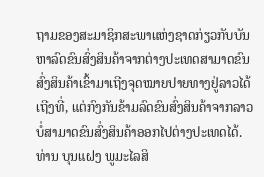ຖາມຂອງສະມາຊິກສະພາແຫ່ງຊາດກ່ຽວກັບບັນຫາລົດຂົນສົ່ງສິນຄ້າຈາກຕ່າງປະເທດສາມາດຂົນສົ່ງສິນຄ້າເຂົ້າມາເຖີງຈຸດໝາຍປາຍທາງຢູ່ລາວໄດ້ເຖີງທີ່, ແຕ່ກົງກັນຂ້າມລົດຂົນສົ່ງສິນຄ້າຈາກລາວບໍ່ສາມາດຂົນສົ່ງສິນຄ້າອອກໄປຕ່າງປະເທດໄດ້.
ທ່ານ ບຸນແຝງ ພູມະໄລສິ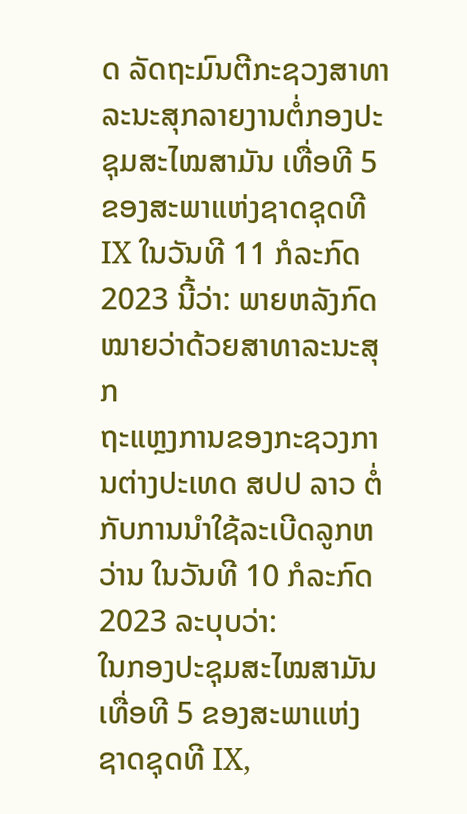ດ ລັດຖະມົນຕີກະຊວງສາທາລະນະສຸກລາຍງານຕໍ່ກອງປະຊຸມສະໄໝສາມັນ ເທື່ອທີ 5 ຂອງສະພາແຫ່ງຊາດຊຸດທີ IX ໃນວັນທີ 11 ກໍລະກົດ 2023 ນີ້ວ່າ: ພາຍຫລັງກົດໝາຍວ່າດ້ວຍສາທາລະນະສຸກ
ຖະແຫຼງການຂອງກະຊວງການຕ່າງປະເທດ ສປປ ລາວ ຕໍ່ກັບການນຳໃຊ້ລະເບີດລູກຫວ່ານ ໃນວັນທີ 10 ກໍລະກົດ 2023 ລະບຸບວ່າ:
ໃນກອງປະຊຸມສະໄໝສາມັນເທື່ອທີ 5 ຂອງສະພາແຫ່ງຊາດຊຸດທີ IX,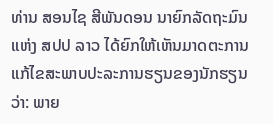ທ່ານ ສອນໄຊ ສີພັນດອນ ນາຍົກລັດຖະມົນ ແຫ່ງ ສປປ ລາວ ໄດ້ຍົກໃຫ້ເຫັນມາດຕະການແກ້ໄຂສະພາບປະລະການຮຽນຂອງນັກຮຽນ ວ່າ: ພາຍ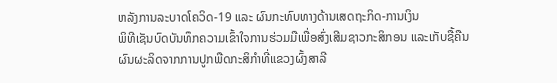ຫລັງການລະບາດໂຄວິດ-19 ແລະ ຜົນກະທົບທາງດ້ານເສດຖະກິດ-ການເງິນ
ພິທີເຊັນບົດບັນທຶກຄວາມເຂົ້າໃຈການຮ່ວມມືເພື່ອສົ່ງເສີມຊາວກະສິກອນ ແລະເກັບຊື້ຄືນຜົນຜະລິດຈາກການປູກພືດກະສິກຳທີ່ແຂວງຜົ້ງສາລີ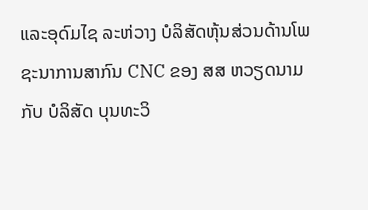ແລະອຸດົມໄຊ ລະຫ່ວາງ ບໍລິສັດຫຸ້ນສ່ວນດ້ານໂພຊະນາການສາກົນ CNC ຂອງ ສສ ຫວຽດນາມ ກັບ ບໍລິສັດ ບຸນທະວິ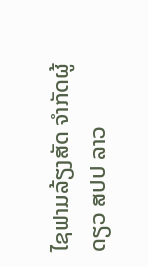ໄຊຟາມລ້ຽງສັດ ຈຳກັດຜູ້ດຽວ ສປປ ລາວ